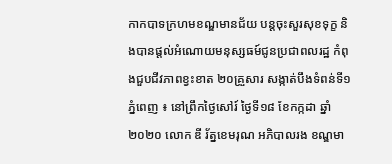កាកបាទក្រហមខណ្ឌមានជ័យ បន្តចុះសួរសុខទុក្ខ និងបានផ្តល់អំណោយមនុស្សធម៍ជូនប្រជាពលរដ្ឋ កំពុងជួបជីវភាពខ្វះខាត ២០គ្រួសារ សង្កាត់បឹងទំពន់ទី១
ភ្នំពេញ ៖ នៅព្រឹកថ្ងៃសៅរ៍ ថ្ងៃទី១៨ ខែកក្កដា ឆ្នាំ ២០២០ លោក ឌី រ័ត្នខេមរុណ អភិបាលរង ខណ្ឌមា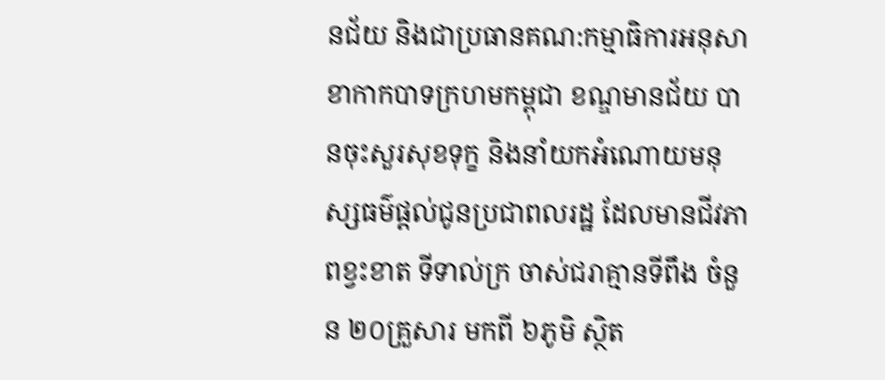នជ័យ និងជាប្រធានគណ:កម្មាធិការអនុសាខាកាកបាទក្រហមកម្ពុជា ខណ្ឌមានជ័យ បានចុះសួរសុខទុក្ខ និងនាំយកអំណោយមនុស្សធម៌ផ្តល់ជូនប្រជាពលរដ្ឋ ដែលមានជីវភាពខ្វះខាត ទីទាល់ក្រ ចាស់ជរាគ្មានទីពឹង ចំនួន ២០គ្រួសារ មកពី ៦ភូមិ ស្ថិត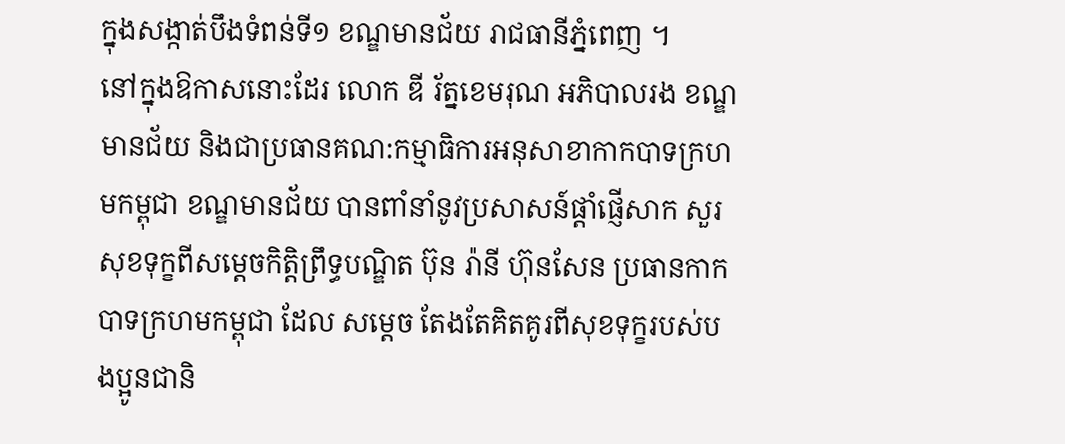ក្នុងសង្កាត់បឹងទំពន់ទី១ ខណ្ឌមានជ័យ រាជធានីភ្នំពេញ ។
នៅក្នុងឱកាសនោះដែរ លោក ឌី រ័ត្នខេមរុណ អភិបាលរង ខណ្ឌមានជ័យ និងជាប្រធានគណ:កម្មាធិការអនុសាខាកាកបាទក្រហមកម្ពុជា ខណ្ឌមានជ័យ បានពាំនាំនូវប្រសាសន៍ផ្តាំផ្ញើសាក សួរសុខទុក្ខពីសម្តេចកិត្តិព្រឹទ្ធបណ្ឌិត ប៊ុន រ៉ានី ហ៊ុនសែន ប្រធានកាកបាទក្រហមកម្ពុជា ដែល សម្តេច តែងតែគិតគូរពីសុខទុក្ខរបស់បងប្អូនជានិ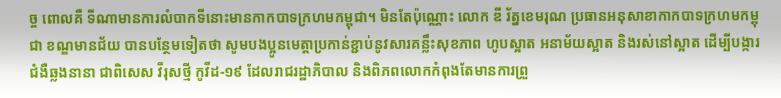ច្ច ពោលគឺ ទីណាមានការលំបាកទីនោះមានកាកបាទក្រហមកម្ពុជា។ មិនតែប៉ុណ្ណោះ លោក ឌី រ័ត្នខេមរុណ ប្រធានអនុសាខាកាកបាទក្រហមកម្ពុជា ខណ្ឌមានជ័យ បានបន្ថែមទៀតថា សូមបងប្អូនមេត្តាប្រកាន់ខ្ជាប់នូវសារគន្លឹះសុខភាព ហូបស្អាត អនាម័យស្អាត និងរស់នៅស្អាត ដើម្បីបង្ការជំងឺឆ្លងនានា ជាពិសេស វីរុសថ្មី កូវីដ-១៩ ដែលរាជរដ្ឋាភិបាល និងពិភពលោកកំពុងតែមានការព្រួ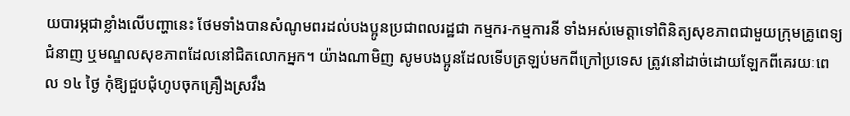យបារម្ភជាខ្លាំងលើបញ្ហានេះ ថែមទាំងបានសំណូមពរដល់បងប្អូនប្រជាពលរដ្ឋជា កម្មករ-កម្មការនី ទាំងអស់មេត្តាទៅពិនិត្យសុខភាពជាមួយក្រុមគ្រូពេទ្យជំនាញ ឬមណ្ឌលសុខភាពដែលនៅជិតលោកអ្នក។ យ៉ាងណាមិញ សូមបងប្អូនដែលទើបត្រឡប់មកពីក្រៅប្រទេស ត្រូវនៅដាច់ដោយឡែកពីគេរយៈពេល ១៤ ថ្ងៃ កុំឱ្យជួបជុំហូបចុកគ្រឿងស្រវឹង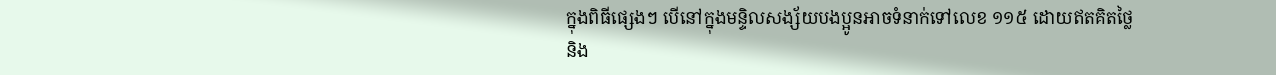ក្នុងពិធីផ្សេងៗ បើនៅក្នុងមន្ទិលសង្ស័យបងប្អូនអាចទំនាក់ទៅលេខ ១១៥ ដោយឥតគិតថ្លៃ និង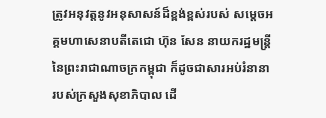ត្រូវអនុវត្តនូវអនុសាសន៍ដ៏ខ្ពង់ខ្ពស់របស់ សម្តេចអគ្គមហាសេនាបតីតេជោ ហ៊ុន សែន នាយករដ្ឋមន្ត្រីនៃព្រះរាជាណាចក្រកម្ពុជា ក៏ដូចជាសារអប់រំនានារបស់ក្រសួងសុខាភិបាល ដើ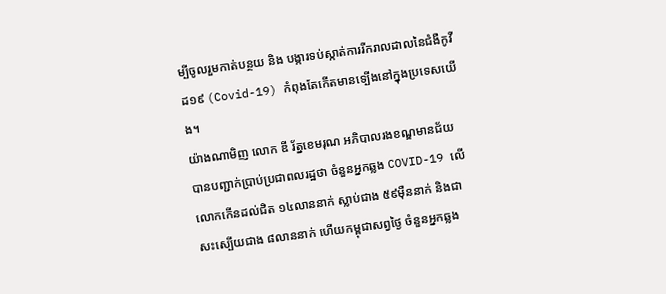ម្បីចូលរួមកាត់បន្ថយ និង បង្ការទប់ស្កាត់ការរីករាលដាលនៃជំងឺកូវីដ១៩ (Covid-19) កំពុងតែកើតមានទ្បើងនៅក្នុងប្រទេសយើង។
យ៉ាងណាមិញ លោក ឌី រ័ត្នខេមរុណ អភិបាលរងខណ្ឌមានជ័យ បានបញ្ជាក់ប្រាប់ប្រជាពលរដ្ឋថា ចំនួនអ្នកឆ្លង COVID-19 លើលោកកើនដល់ជិត ១៤លាននាក់ ស្លាប់ជាង ៥៩ម៉ឺននាក់ និងជាសះស្បើយជាង ៨លាននាក់ ហើយកម្ពុជាសព្វថ្ងៃ ចំនួនអ្នកឆ្លង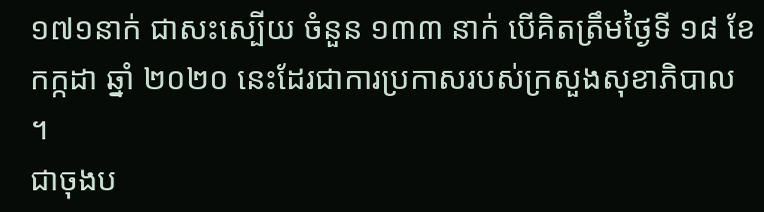១៧១នាក់ ជាសះស្បើយ ចំនួន ១៣៣ នាក់ បើគិតត្រឹមថ្ងៃទី ១៨ ខែ កក្កដា ឆ្នាំ ២០២០ នេះដែរជាការប្រកាសរបស់ក្រសួងសុខាភិបាល ។
ជាចុងប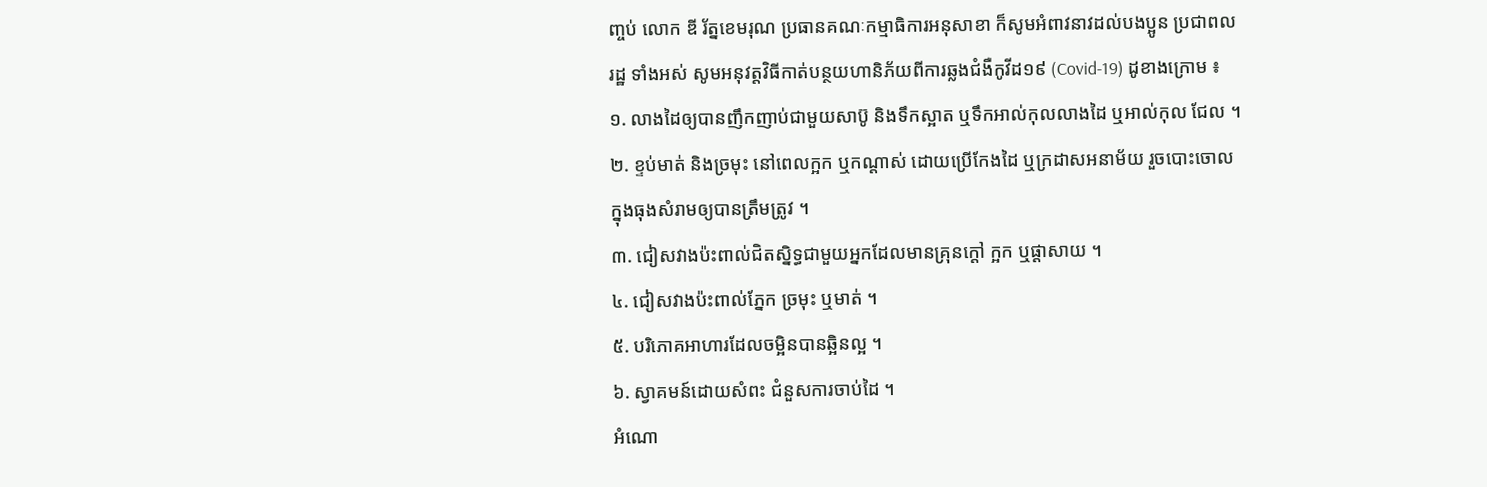ញ្ចប់ លោក ឌី រ័ត្នខេមរុណ ប្រធានគណៈកម្មាធិការអនុសាខា ក៏សូមអំពាវនាវដល់បងប្អូន ប្រជាពលរដ្ឋ ទាំងអស់ សូមអនុវត្តវិធីកាត់បន្ថយហានិភ័យពីការឆ្លងជំងឺកូវីដ១៩ (Covid-19) ដូខាងក្រោម ៖
១. លាងដៃឲ្យបានញឹកញាប់ជាមួយសាប៊ូ និងទឹកស្អាត ឬទឹកអាល់កុលលាងដៃ ឬអាល់កុល ជែល ។
២. ខ្ទប់មាត់ និងច្រមុះ នៅពេលក្អក ឬកណ្តាស់ ដោយប្រើកែងដៃ ឬក្រដាសអនាម័យ រួចបោះចោលក្នុងធុងសំរាមឲ្យបានត្រឹមត្រូវ ។
៣. ជៀសវាងប៉ះពាល់ជិតស្និទ្ធជាមួយអ្នកដែលមានគ្រុនក្ដៅ ក្អក ឬផ្ដាសាយ ។
៤. ជៀសវាងប៉ះពាល់ភ្នែក ច្រមុះ ឬមាត់ ។
៥. បរិភោគអាហារដែលចម្អិនបានឆ្អិនល្អ ។
៦. ស្វាគមន៍ដោយសំពះ ជំនួសការចាប់ដៃ ។
អំណោ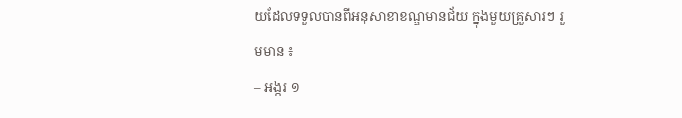យដែលទទួលបានពីអនុសាខាខណ្ឌមានជ័យ ក្នុងមួយគ្រួសារៗ រួមមាន ៖
– អង្ករ ១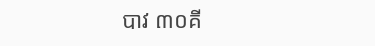បាវ ៣០គី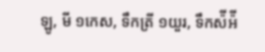ឡូ, មី ១កេស, ទឹកត្រី ១យួរ, ទឹកស៉ីអ៉ី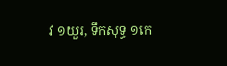វ ១យួរ, ទឹកសុទ្ធ ១កេ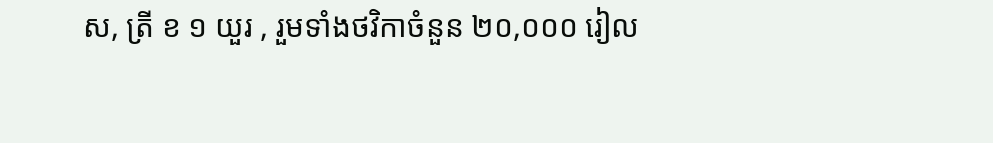ស, ត្រី ខ ១ យួរ , រួមទាំងថវិកាចំនួន ២០,០០០ រៀល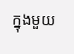ក្នុងមួយ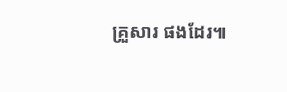គ្រួសារ ផងដែរ៕